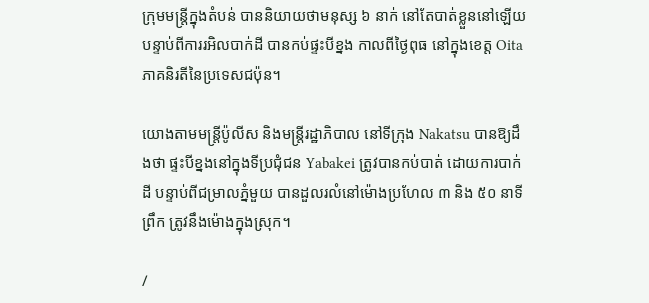ក្រុមមន្ត្រីក្នុងតំបន់ បាននិយាយថាមនុស្ស ៦ នាក់ នៅតែបាត់ខ្លួននៅឡើយ បន្ទាប់ពីការរអិលបាក់ដី បានកប់ផ្ទះបីខ្នង កាលពីថ្ងៃពុធ នៅក្នុងខេត្ត Oita ភាគនិរតីនៃប្រទេសជប៉ុន។

យោងតាមមន្ត្រីប៉ូលីស និងមន្ត្រីរដ្ឋាភិបាល នៅទីក្រុង Nakatsu បានឱ្យដឹងថា ផ្ទះបីខ្នងនៅក្នុងទីប្រជុំជន Yabakei ត្រូវបានកប់បាត់ ដោយការបាក់ដី បន្ទាប់ពីជម្រាលភ្នំមួយ បានដួលរលំនៅម៉ោងប្រហែល ៣ និង ៥០ នាទីព្រឹក ត្រូវនឹងម៉ោងក្នុងស្រុក។

/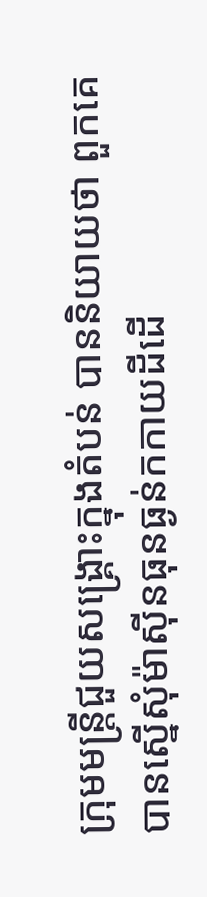ក្រុមមន្ត្រីជួយសង្គ្រោះក្នុងតំបន់ បាននិយាយថា ពួកគេបានស្នើសុំម៉ាស៊ីនធុនធ្ងន់កកាយដីដើ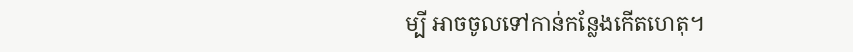ម្បី អាចចូលទៅកាន់កន្លែងកើតហេតុ។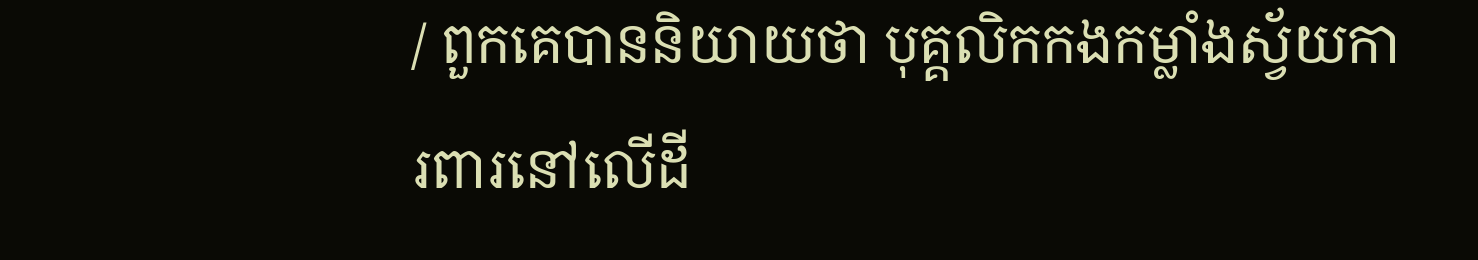/ ពួកគេបាននិយាយថា បុគ្គលិកកងកម្លាំងស្វ័យការពារនៅលើដី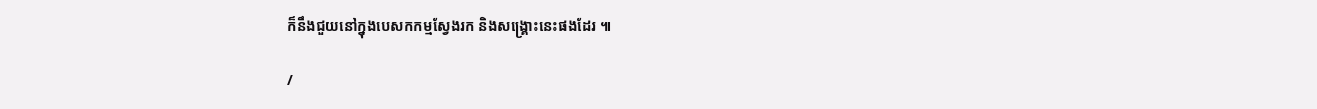ក៏នឹងជួយនៅក្នុងបេសកកម្មស្វែងរក និងសង្គ្រោះនេះផងដែរ ៕

/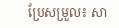ប្រែសម្រួល៖ សា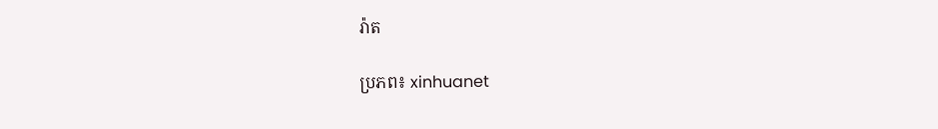រ៉ាត

ប្រភព៖ xinhuanet